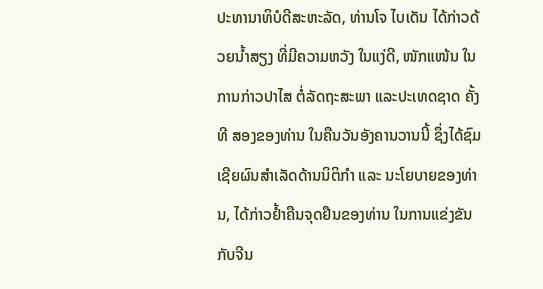ປະທານາທິບໍດີສະຫະລັດ, ທ່ານໂຈ ໄບເດັນ ໄດ້ກ່າວດ້ວຍນ້ຳສຽງ ທີ່ມີຄວາມຫວັງ ໃນແງ່ດີ, ໜັກແໜ້ນ ໃນການກ່າວປາໄສ ຕໍ່ລັດຖະສະພາ ແລະປະເທດຊາດ ຄັ້ງທີ ສອງຂອງທ່ານ ໃນຄືນວັນອັງຄານວານນີ້ ຊຶ່ງໄດ້ຊົມເຊີຍຜົນສຳເລັດດ້ານນິຕິກຳ ແລະ ນະໂຍບາຍຂອງທ່ານ, ໄດ້ກ່າວຢ້ຳຄືນຈຸດຢືນຂອງທ່ານ ໃນການແຂ່ງຂັນກັບຈີນ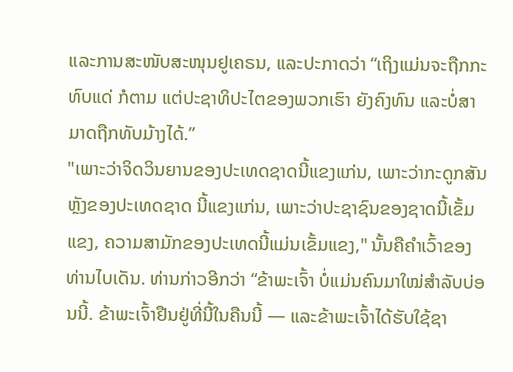ແລະການສະໜັບສະໜຸນຢູເຄຣນ, ແລະປະກາດວ່າ “ເຖິງແມ່ນຈະຖືກກະທົບແດ່ ກໍຕາມ ແຕ່ປະຊາທິປະໄຕຂອງພວກເຮົາ ຍັງຄົງທົນ ແລະບໍ່ສາມາດຖືກທັບມ້າງໄດ້.”
"ເພາະວ່າຈິດວິນຍານຂອງປະເທດຊາດນີ້ແຂງແກ່ນ, ເພາະວ່າກະດູກສັນຫຼັງຂອງປະເທດຊາດ ນີ້ແຂງແກ່ນ, ເພາະວ່າປະຊາຊົນຂອງຊາດນີ້ເຂັ້ມແຂງ, ຄວາມສາມັກຂອງປະເທດນີ້ແມ່ນເຂັ້ມແຂງ," ນັ້ນຄືຄຳເວົ້າຂອງທ່ານໄບເດັນ. ທ່ານກ່າວອີກວ່າ “ຂ້າພະເຈົ້າ ບໍ່ແມ່ນຄົນມາໃໝ່ສຳລັບບ່ອນນີ້. ຂ້າພະເຈົ້າຢືນຢູ່ທີ່ນີ້ໃນຄືນນີ້ — ແລະຂ້າພະເຈົ້າໄດ້ຮັບໃຊ້ຊາ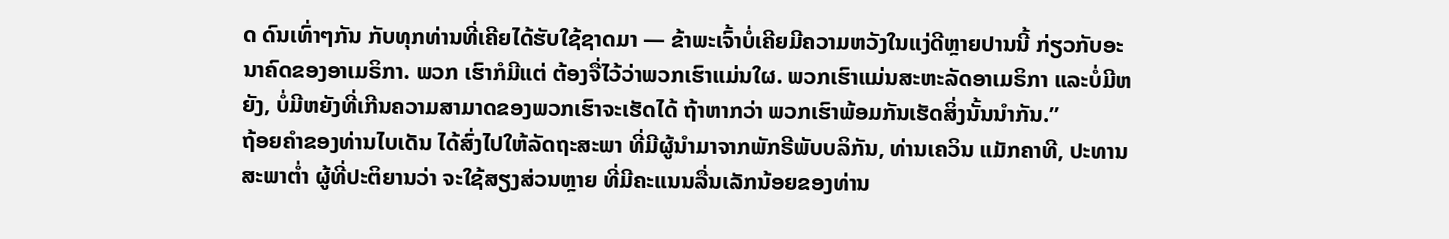ດ ດົນເທົ່າໆກັນ ກັບທຸກທ່ານທີ່ເຄີຍໄດ້ຮັບໃຊ້ຊາດມາ — ຂ້າພະເຈົ້າບໍ່ເຄີຍມີຄວາມຫວັງໃນແງ່ດີຫຼາຍປານນີ້ ກ່ຽວກັບອະນາຄົດຂອງອາເມຣິກາ. ພວກ ເຮົາກໍມີແຕ່ ຕ້ອງຈື່ໄວ້ວ່າພວກເຮົາແມ່ນໃຜ. ພວກເຮົາແມ່ນສະຫະລັດອາເມຣິກາ ແລະບໍ່ມີຫຍັງ, ບໍ່ມີຫຍັງທີ່ເກີນຄວາມສາມາດຂອງພວກເຮົາຈະເຮັດໄດ້ ຖ້າຫາກວ່າ ພວກເຮົາພ້ອມກັນເຮັດສິ່ງນັ້ນນຳກັນ.”
ຖ້ອຍຄຳຂອງທ່ານໄບເດັນ ໄດ້ສົ່ງໄປໃຫ້ລັດຖະສະພາ ທີ່ມີຜູ້ນຳມາຈາກພັກຣີພັບບລິກັນ, ທ່ານເຄວິນ ແມັກຄາທີ, ປະທານສະພາຕ່ຳ ຜູ້ທີ່ປະຕິຍານວ່າ ຈະໃຊ້ສຽງສ່ວນຫຼາຍ ທີ່ມີຄະແນນລື່ນເລັກນ້ອຍຂອງທ່ານ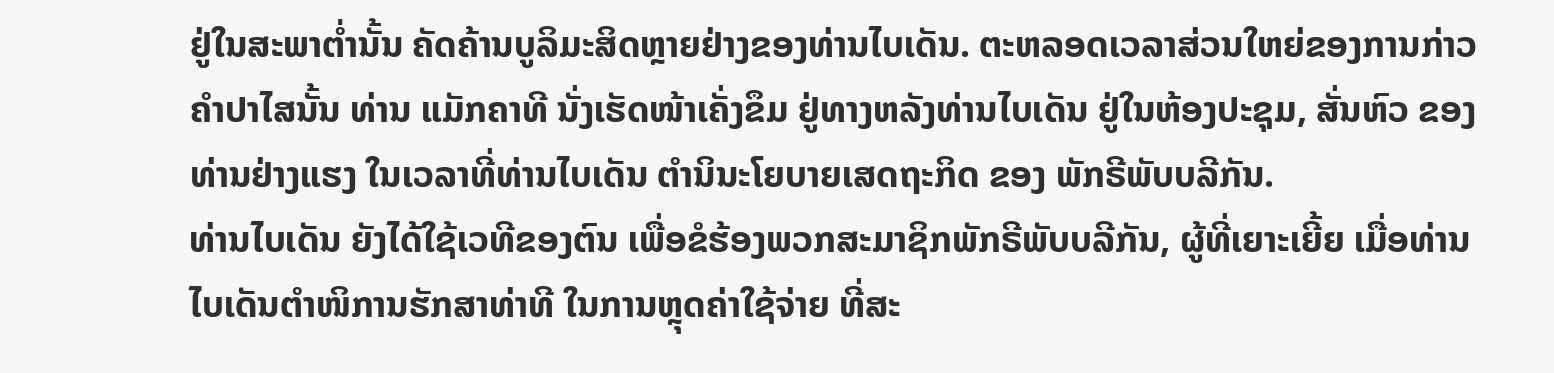ຢູ່ໃນສະພາຕ່ຳນັ້ນ ຄັດຄ້ານບູລິມະສິດຫຼາຍຢ່າງຂອງທ່ານໄບເດັນ. ຕະຫລອດເວລາສ່ວນໃຫຍ່ຂອງການກ່າວຄຳປາໄສນັ້ນ ທ່ານ ແມັກຄາທີ ນັ່ງເຮັດໜ້າເຄັ່ງຂຶມ ຢູ່ທາງຫລັງທ່ານໄບເດັນ ຢູ່ໃນຫ້ອງປະຊຸມ, ສັ່ນຫົວ ຂອງທ່ານຢ່າງແຮງ ໃນເວລາທີ່ທ່ານໄບເດັນ ຕໍານິນະໂຍບາຍເສດຖະກິດ ຂອງ ພັກຣີພັບບລີກັນ.
ທ່ານໄບເດັນ ຍັງໄດ້ໃຊ້ເວທີຂອງຕົນ ເພື່ອຂໍຮ້ອງພວກສະມາຊິກພັກຣີພັບບລີກັນ, ຜູ້ທີ່ເຍາະເຍີ້ຍ ເມື່ອທ່ານໄບເດັນຕຳໜິການຮັກສາທ່າທີ ໃນການຫຼຸດຄ່າໃຊ້ຈ່າຍ ທີ່ສະ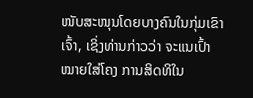ໜັບສະໜຸນໂດຍບາງຄົນໃນກຸ່ມເຂົາເຈົ້າ, ເຊິ່ງທ່ານກ່າວວ່າ ຈະແນເປົ້າໝາຍໃສ່ໂຄງ ການສິດທິໃນ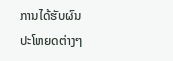ການໄດ້ຮັບຜົນປະໂຫຍດຕ່າງໆ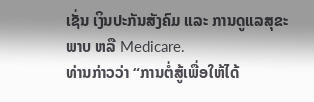ເຊັ່ນ ເງິນປະກັນສັງຄົມ ແລະ ການດູແລສຸຂະພາບ ຫລື Medicare.
ທ່ານກ່າວວ່າ “ການຕໍ່ສູ້ເພື່ອໃຫ້ໄດ້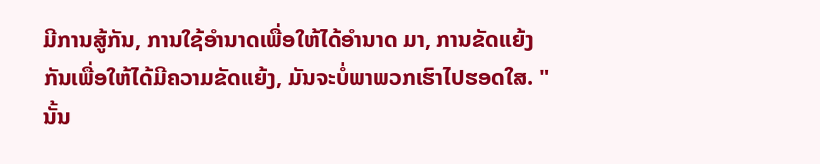ມີການສູ້ກັນ, ການໃຊ້ອຳນາດເພື່ອໃຫ້ໄດ້ອຳນາດ ມາ, ການຂັດແຍ້ງກັນເພື່ອໃຫ້ໄດ້ມີຄວາມຂັດແຍ້ງ, ມັນຈະບໍ່ພາພວກເຮົາໄປຮອດໃສ. "ນັ້ນ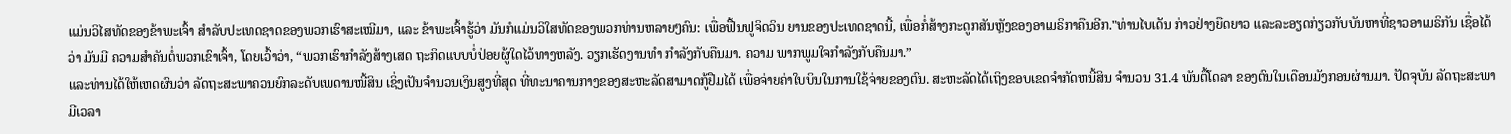ແມ່ນວິໄສທັດຂອງຂ້າພະເຈົ້າ ສຳລັບປະເທດຊາດຂອງພວກເຮົາສະເໝີມາ, ແລະ ຂ້າພະເຈົ້າຮູ້ວ່າ ມັນກໍແມ່ນວິໃສທັດຂອງພວກທ່ານຫລາຍໆຄົນ: ເພື່ອຟື້ນຟູຈິດວິນ ຍານຂອງປະເທດຊາດນີ້, ເພື່ອກໍ່ສ້າງກະດູກສັນຫຼັງຂອງອາເມຣິກາຄືນອີກ."ທ່ານໄບເດັນ ກ່າວຢ່າງຍືດຍາວ ແລະລະອຽດກ່ຽວກັບບັນຫາທີ່ຊາວອາເມຣິກັນ ເຊື່ອໄດ້ວ່າ ມັນມີ ຄວາມສຳຄັນຕໍ່ພວກເຂົາເຈົ້າ, ໂດຍເວົ້າວ່າ, “ພວກເຮົາກຳລັງສ້າງເສດ ຖະກິດແບບບໍ່ປ່ອຍຜູ້ໃດໄວ້ທາງຫລັງ. ວຽກເຮັດງານທຳ ກຳລັງກັບຄືນມາ. ຄວາມ ພາກພູມໃຈກຳລັງກັບຄືນມາ.”
ແລະທ່ານໄດ້ໃຫ້ເຫດຜົນວ່າ ລັດຖະສະພາຄວນຍົກລະດັບເພດານໜີ້ສິນ ເຊິ່ງເປັນຈຳນວນເງິນສູງທີ່ສຸດ ທີ່ທະນາຄານກາງຂອງສະຫະລັດສາມາດກູ້ຢືມໄດ້ ເພື່ອຈ່າຍຄ່າໃບບິນໃນການໃຊ້ຈ່າຍຂອງຕົນ. ສະຫະລັດໄດ້ເຖິງຂອບເຂດຈໍາກັດຫນີ້ສິນ ຈຳນວນ 31.4 ພັນຕື້ໂດລາ ຂອງຕົນໃນເດືອນມັງກອນຜ່ານມາ. ປັດຈຸບັນ ລັດຖະສະພາມີເວລາ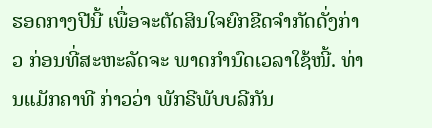ຮອດກາງປີນີ້ ເພື່ອຈະຕັດສິນໃຈຍົກຂີດຈຳກັດດັ່ງກ່າວ ກ່ອນທີ່ສະຫະລັດຈະ ພາດກຳນົດເວລາໃຊ້ໜີ້. ທ່ານແມັກຄາທີ ກ່າວວ່າ ພັກຣີພັບບລີກັນ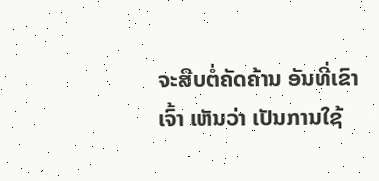ຈະສືບຕໍ່ຄັດຄ້ານ ອັນທີ່ເຂົາເຈົ້າ ເຫັນວ່າ ເປັນການໃຊ້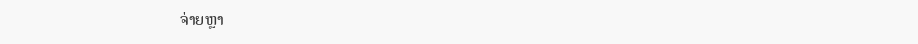ຈ່າຍຫຼາ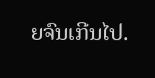ຍຈົນເກີນໄປ.